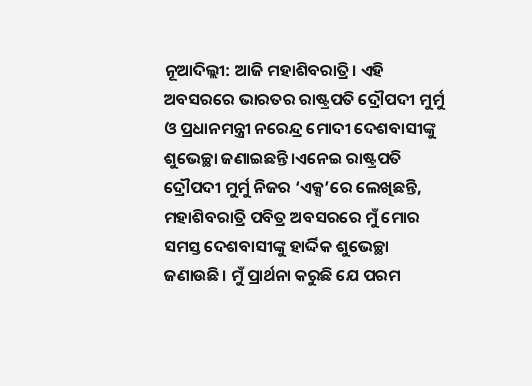ନୂଆଦିଲ୍ଲୀ: ଆଜି ମହାଶିବରାତ୍ରି। ଏହି ଅବସରରେ ଭାରତର ରାଷ୍ଟ୍ରପତି ଦ୍ରୌପଦୀ ମୁର୍ମୁ ଓ ପ୍ରଧାନମନ୍ତ୍ରୀ ନରେନ୍ଦ୍ର ମୋଦୀ ଦେଶବାସୀଙ୍କୁ ଶୁଭେଚ୍ଛା ଜଣାଇଛନ୍ତି।ଏନେଇ ରାଷ୍ଟ୍ରପତି ଦ୍ରୌପଦୀ ମୁର୍ମୁ ନିଜର ‘ଏକ୍ସ’ରେ ଲେଖିଛନ୍ତି, ମହାଶିବରାତ୍ରି ପବିତ୍ର ଅବସରରେ ମୁଁ ମୋର ସମସ୍ତ ଦେଶବାସୀଙ୍କୁ ହାର୍ଦ୍ଦିକ ଶୁଭେଚ୍ଛା ଜଣାଉଛି। ମୁଁ ପ୍ରାର୍ଥନା କରୁଛି ଯେ ପରମ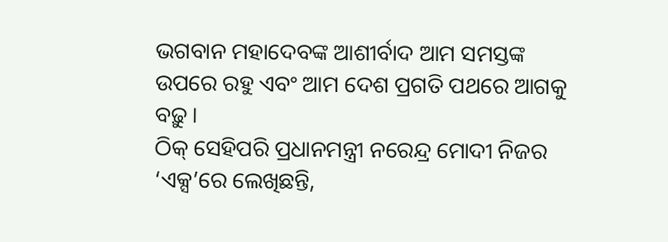ଭଗବାନ ମହାଦେବଙ୍କ ଆଶୀର୍ବାଦ ଆମ ସମସ୍ତଙ୍କ ଉପରେ ରହୁ ଏବଂ ଆମ ଦେଶ ପ୍ରଗତି ପଥରେ ଆଗକୁ ବଢ଼ୁ।
ଠିକ୍ ସେହିପରି ପ୍ରଧାନମନ୍ତ୍ରୀ ନରେନ୍ଦ୍ର ମୋଦୀ ନିଜର ‘ଏକ୍ସ’ରେ ଲେଖିଛନ୍ତି,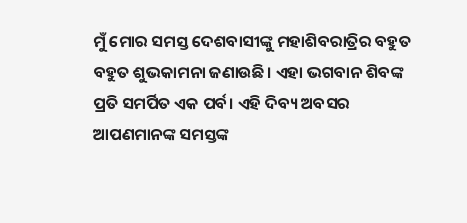ମୁଁ ମୋର ସମସ୍ତ ଦେଶବାସୀଙ୍କୁ ମହାଶିବରାତ୍ରିର ବହୁତ ବହୁତ ଶୁଭକାମନା ଜଣାଉଛି। ଏହା ଭଗବାନ ଶିବଙ୍କ ପ୍ରତି ସମର୍ପିତ ଏକ ପର୍ବ। ଏହି ଦିବ୍ୟ ଅବସର ଆପଣମାନଙ୍କ ସମସ୍ତଙ୍କ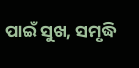ପାଇଁ ସୁଖ, ସମୃଦ୍ଧି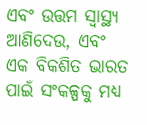ଏବଂ ଉତ୍ତମ ସ୍ୱାସ୍ଥ୍ୟ ଆଣିଦେଉ, ଏବଂ ଏକ ବିକଶିତ ଭାରତ ପାଇଁ ସଂକଳ୍ପକୁ ମଧ୍ୟ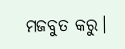ମଜବୁତ କରୁ।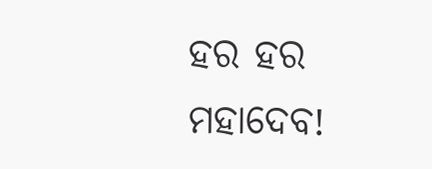ହର ହର ମହାଦେବ!